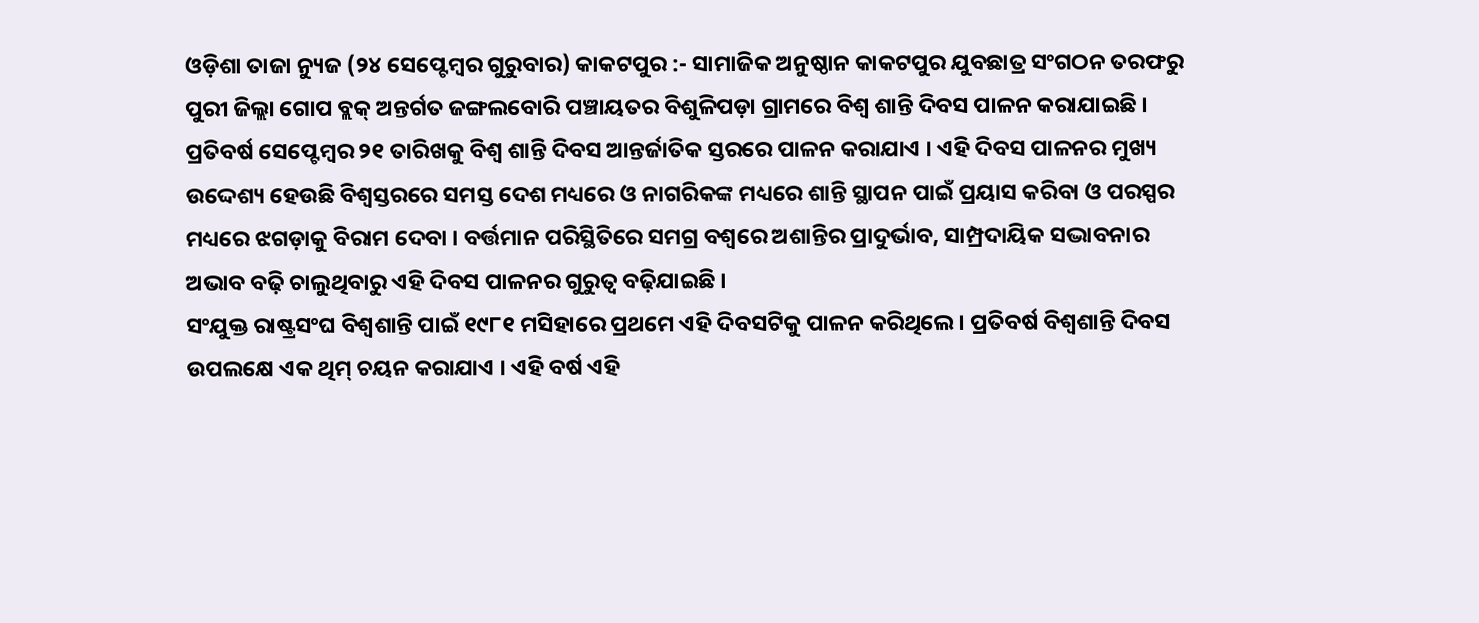ଓଡ଼ିଶା ତାଜା ନ୍ୟୁଜ (୨୪ ସେପ୍ଟେମ୍ବର ଗୁରୁବାର) କାକଟପୁର :- ସାମାଜିକ ଅନୁଷ୍ଠାନ କାକଟପୁର ଯୁବଛାତ୍ର ସଂଗଠନ ତରଫରୁ ପୁରୀ ଜିଲ୍ଲା ଗୋପ ବ୍ଲକ୍ ଅନ୍ତର୍ଗତ ଜଙ୍ଗଲବୋରି ପଞ୍ଚାୟତର ବିଶୁଳିପଡ଼ା ଗ୍ରାମରେ ବିଶ୍ୱ ଶାନ୍ତି ଦିବସ ପାଳନ କରାଯାଇଛି । ପ୍ରତିବର୍ଷ ସେପ୍ଟେମ୍ବର ୨୧ ତାରିଖକୁ ବିଶ୍ୱ ଶାନ୍ତି ଦିବସ ଆନ୍ତର୍ଜାତିକ ସ୍ତରରେ ପାଳନ କରାଯାଏ । ଏହି ଦିବସ ପାଳନର ମୁଖ୍ୟ ଉଦ୍ଦେଶ୍ୟ ହେଉଛି ବିଶ୍ୱସ୍ତରରେ ସମସ୍ତ ଦେଶ ମଧ୍ୟରେ ଓ ନାଗରିକଙ୍କ ମଧ୍ୟରେ ଶାନ୍ତି ସ୍ଥାପନ ପାଇଁ ପ୍ରୟାସ କରିବା ଓ ପରସ୍ପର ମଧ୍ୟରେ ଝଗଡ଼ାକୁ ବିରାମ ଦେବା । ବର୍ତ୍ତମାନ ପରିସ୍ଥିତିରେ ସମଗ୍ର ବଶ୍ୱରେ ଅଶାନ୍ତିର ପ୍ରାଦୁର୍ଭାବ, ସାମ୍ପ୍ରଦାୟିକ ସଦ୍ଭାବନାର ଅଭାବ ବଢ଼ି ଚାଲୁଥିବାରୁ ଏହି ଦିବସ ପାଳନର ଗୁରୁତ୍ୱ ବଢ଼ିଯାଇଛି ।
ସଂଯୁକ୍ତ ରାଷ୍ଟ୍ରସଂଘ ବିଶ୍ୱଶାନ୍ତି ପାଇଁ ୧୯୮୧ ମସିହାରେ ପ୍ରଥମେ ଏହି ଦିବସଟିକୁ ପାଳନ କରିଥିଲେ । ପ୍ରତିବର୍ଷ ବିଶ୍ୱଶାନ୍ତି ଦିବସ ଉପଲକ୍ଷେ ଏକ ଥିମ୍ ଚୟନ କରାଯାଏ । ଏହି ବର୍ଷ ଏହି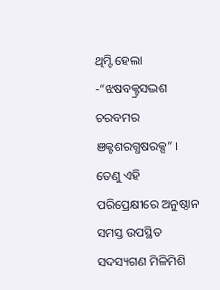ଥିମ୍ଟି ହେଲା -“ଝଷବକ୍ଟ୍ରସଦ୍ଭଶ ଚରବମର ଞକ୍ଟଶରଗ୍ଧଷରକ୍ସ” । ତେଣୁ ଏହି ପରିପ୍ରେକ୍ଷୀରେ ଅନୁଷ୍ଠାନ ସମସ୍ତ ଉପସ୍ଥିତ ସଦସ୍ୟଗଣ ମିଳିମିଶି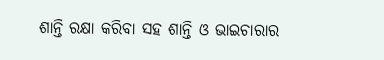ଶାନ୍ତି ରକ୍ଷା କରିବା ସହ ଶାନ୍ତି ଓ ଭାଇଚାରାର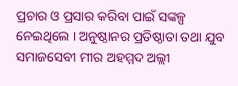ପ୍ରଚାର ଓ ପ୍ରସାର କରିବା ପାଇଁ ସଙ୍କଳ୍ପ ନେଇଥିଲେ । ଅନୁଷ୍ଠାନର ପ୍ରତିଷ୍ଠାତା ତଥା ଯୁବ ସମାଜସେବୀ ମୀର ଅହମ୍ମଦ ଅଲ୍ଲୀ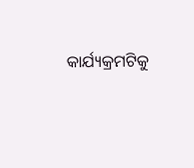କାର୍ଯ୍ୟକ୍ରମଟିକୁ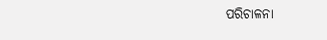ପରିଚାଳନା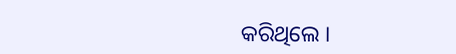କରିଥିଲେ ।